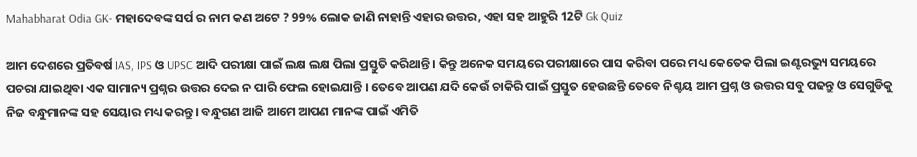Mahabharat Odia GK- ମହାଦେବଙ୍କ ସର୍ପ ର ନାମ କଣ ଅଟେ ? 99% ଲୋକ ଜାଣି ନାହାନ୍ତି ଏହାର ଉତ୍ତର, ଏହା ସହ ଆହୁରି 12ଟି Gk Quiz

ଆମ ଦେଶରେ ପ୍ରତିବର୍ଷ IAS, IPS ଓ UPSC ଆଦି ପରୀକ୍ଷା ପାଇଁ ଲକ୍ଷ ଲକ୍ଷ ପିଲା ପ୍ରସ୍ତୁତି କରିଥାନ୍ତି । କିନ୍ତୁ ଅନେକ ସମୟରେ ପରୀକ୍ଷାରେ ପାସ କରିବା ପରେ ମଧ୍ୟ କେତେକ ପିଲା ଇଣ୍ଟରଭ୍ୟୁ ସମୟରେ ପଚରା ଯାଇଥିବା ଏକ ସାମାନ୍ୟ ପ୍ରଶ୍ନର ଉତ୍ତର ଦେଇ ନ ପାରି ଫେଲ ହୋଇଯାନ୍ତି । ତେବେ ଆପଣ ଯଦି କେଉଁ ଚାକିରି ପାଇଁ ପ୍ରସ୍ତୁତ ହେଉଛନ୍ତି ତେବେ ନିଶ୍ଚୟ ଆମ ପ୍ରଶ୍ନ ଓ ଉତ୍ତର ସବୁ ପଢନ୍ତୁ ଓ ସେଗୁଡିକୁ ନିଜ ବନ୍ଧୁମାନଙ୍କ ସହ ସେୟାର ମଧ୍ୟ କରନ୍ତୁ । ବନ୍ଧୁଗଣ ଆଜି ଆମେ ଆପଣ ମାନଙ୍କ ପାଇଁ ଏମିତି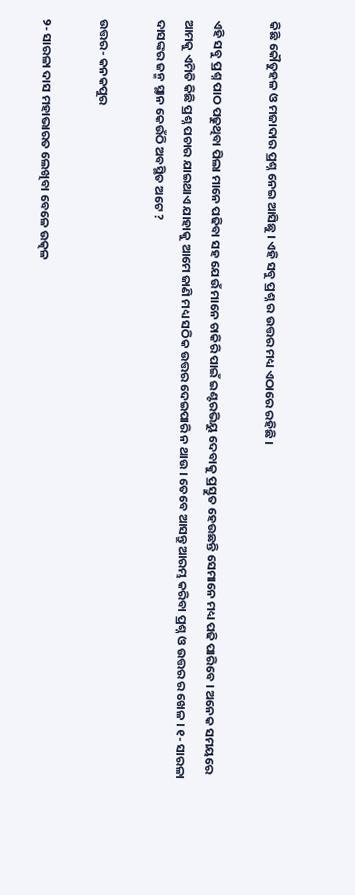କିଛି କୌତୁହଳ ଓ ମଜାଦାର ପ୍ରଶ୍ନ ନେଇ ଆସିଛୁ । ଏହି ସବୁ ପ୍ରଶ୍ନ ର ଉତ୍ତର ମଧ୍ୟ ଏଠାରେ ରହିଛି ।

ଏହି ସବୁ ପ୍ରଶ୍ନ ପାଠ ପଢୁଥିବା ପିଲା ମାନେ ପଢିବା ସହ ଯେଉଁ ମାନେ ଚାକିରି ପାଇଁ ଇଣ୍ଟରଭିୟୁ ଦେବାକୁ ପ୍ରସ୍ତୁତ ହେଉଛନ୍ତି ସେମାନେ ମଧ୍ୟ ପଢି ପାରିବେ । ଅନେକ ସମୟରେ ଆମକୁ ଏମିତି କିଛି ପ୍ରଶ୍ନ ପଚାର ଯାଇଥାଏ ଯାହାକୁ ଆମେ ଜାଣି ମଧ୍ୟ ସଠିକ ଉତ୍ତର ଦେଇପାରି ନ ଥାଉ । ତେବେ ଆସନ୍ତୁ ଆରମ୍ଭ କରିବା ପ୍ରଶ୍ନ ଓ ଉତ୍ତର ର ଖେଳ । ୧- ସାରଳା ଦାସଙ୍କର ଜନ୍ମ ସ୍ଥାନ କେଉଁଠି ଅବସ୍ଥିତ ଅଟେ ?

ଉତ୍ତର- କନକପୁର

୨- ସାରଳା ଦାସ ମହାଭାରତ ଲେଖିବା ବେଳେ ଉତ୍କଳ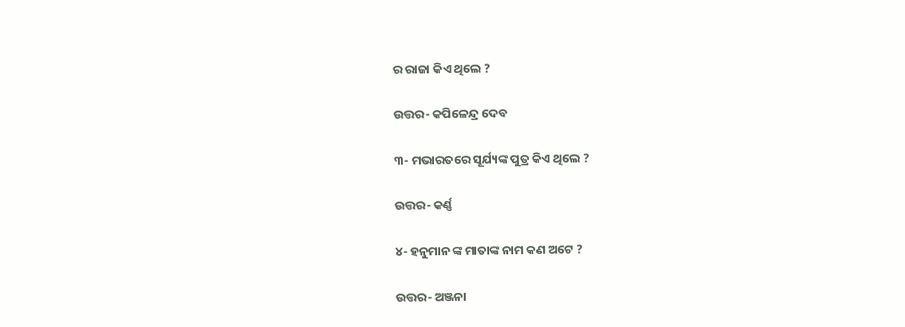ର ରାଜା କିଏ ଥିଲେ ?

ଉତ୍ତର- କପିଳେନ୍ଦ୍ର ଦେବ

୩- ମଭାରତରେ ସୂର୍ଯ୍ୟଙ୍କ ପୁତ୍ର କିଏ ଥିଲେ ?

ଉତ୍ତର- କର୍ଣ୍ଣ

୪- ହନୁମାନ ଙ୍କ ମାତାଙ୍କ ନାମ କଣ ଅଟେ ?

ଉତ୍ତର- ଅଞ୍ଜନା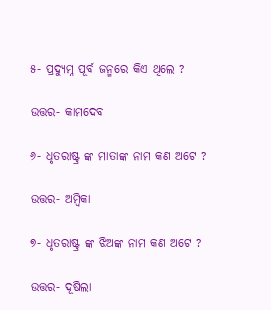୫- ପ୍ରଦ୍ଯୁମ୍ନ ପୂର୍ବ ଜନ୍ମରେ କିଏ ଥିଲେ ?

ଉତ୍ତର- କାମଦେବ

୬- ଧୃତରାଷ୍ଟ୍ର ଙ୍କ ମାତାଙ୍କ ନାମ କଣ ଅଟେ ?

ଉତ୍ତର- ଅମ୍ବିକା

୭- ଧୃତରାଷ୍ଟ୍ର ଙ୍କ ଝିଅଙ୍କ ନାମ କଣ ଅଟେ ?

ଉତ୍ତର- ଦୂଷିଲା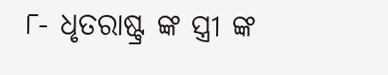୮- ଧୃତରାଷ୍ଟ୍ର ଙ୍କ ସ୍ତ୍ରୀ ଙ୍କ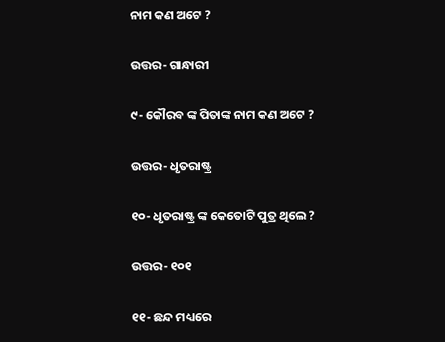ନାମ କଣ ଅଟେ ?

ଉତ୍ତର- ଗାନ୍ଧାରୀ

୯- କୌରବ ଙ୍କ ପିତାଙ୍କ ନାମ କଣ ଅଟେ ?

ଉତ୍ତର- ଧୃତରାଷ୍ଟ୍ର

୧୦- ଧୃତରାଷ୍ଟ୍ର ଙ୍କ କେତୋଟି ପୁତ୍ର ଥିଲେ ?

ଉତ୍ତର- ୧୦୧

୧୧- ଛନ୍ଦ ମଧ୍ୟରେ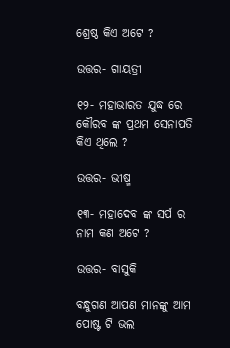ଶ୍ରେଷ୍ଠ କିଏ ଅଟେ ?

ଉତ୍ତର- ଗାୟତ୍ରୀ

୧୨- ମହାଭାରତ ଯୁଦ୍ଧ ରେ କୌରବ ଙ୍କ ପ୍ରଥମ ସେନାପତି କିଏ ଥିଲେ ?

ଉତ୍ତର- ଭୀଷ୍ମ

୧୩- ମହାଦେବ ଙ୍କ ସର୍ପ ର ନାମ କଣ ଅଟେ ?

ଉତ୍ତର- ବାସୁକି

ବନ୍ଧୁଗଣ ଆପଣ ମାନଙ୍କୁ ଆମ ପୋଷ୍ଟ ଟି ଭଲ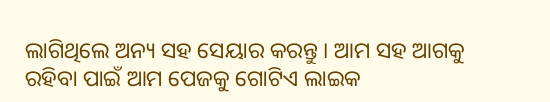ଲାଗିଥିଲେ ଅନ୍ୟ ସହ ସେୟାର କରନ୍ତୁ । ଆମ ସହ ଆଗକୁ ରହିବା ପାଇଁ ଆମ ପେଜକୁ ଗୋଟିଏ ଲାଇକ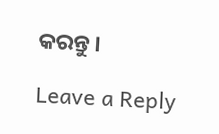କରନ୍ତୁ ।

Leave a Reply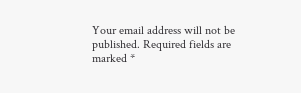Your email address will not be published. Required fields are marked *